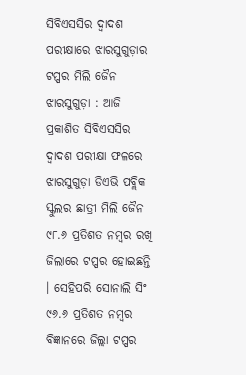ସିବିଏସସିର ଦ୍ୱାଦଶ ପରୀକ୍ଷାରେ ଝାରସୁଗୁଡ଼ାର ଟପ୍ପର ମିଲି ଜୈନ
ଝାରସୁଗୁଡ଼ା : ଆଜି ପ୍ରକାଶିତ ସିବିଏସସିର ଦ୍ୱାଦଶ ପରୀକ୍ଷା ଫଳରେ ଝାରସୁଗୁଡ଼ା ଡିଏଭି ପବ୍ଲିକ ସ୍କୁଲର ଛାତ୍ରୀ ମିଲି ଜୈନ ୯୮.୬ ପ୍ରତିଶତ ନମ୍ବର ରଖି ଜିଲାରେ ଟପ୍ପର ହୋଇଛନ୍ତି । ସେହିପରି ସୋନାଲି ସିଂ ୯୬.୬ ପ୍ରତିଶତ ନମ୍ବର ବିଜ୍ଞାନରେ ଜିଲ୍ଲା ଟପ୍ପର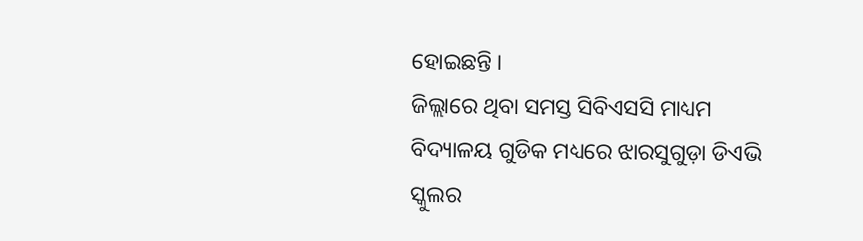ହୋଇଛନ୍ତି ।
ଜିଲ୍ଲାରେ ଥିବା ସମସ୍ତ ସିବିଏସସି ମାଧ୍ୟମ ବିଦ୍ୟାଳୟ ଗୁଡିକ ମଧ୍ୟରେ ଝାରସୁଗୁଡ଼ା ଡିଏଭି ସ୍କୁଲର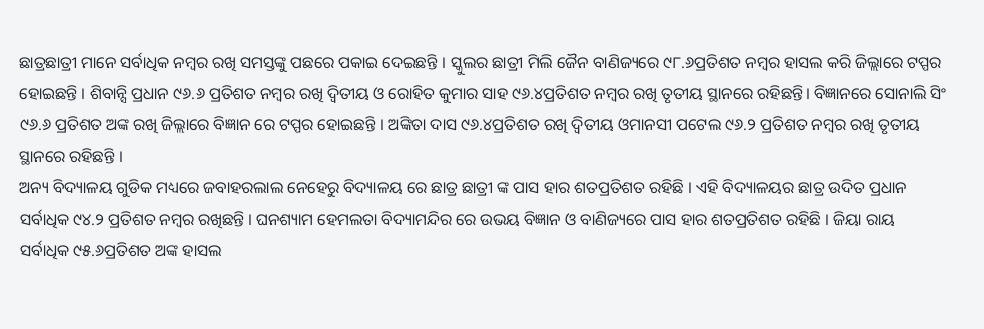ଛାତ୍ରଛାତ୍ରୀ ମାନେ ସର୍ବାଧିକ ନମ୍ବର ରଖି ସମସ୍ତଙ୍କୁ ପଛରେ ପକାଇ ଦେଇଛନ୍ତି । ସ୍କୁଲର ଛାତ୍ରୀ ମିଲି ଜୈନ ବାଣିଜ୍ୟରେ ୯୮.୬ପ୍ରତିଶତ ନମ୍ବର ହାସଲ କରି ଜିଲ୍ଲାରେ ଟପ୍ପର ହୋଇଛନ୍ତି । ଶିବାନ୍ସି ପ୍ରଧାନ ୯୬.୬ ପ୍ରତିଶତ ନମ୍ବର ରଖି ଦ୍ଵିତୀୟ ଓ ରୋହିତ କୁମାର ସାହ ୯୬.୪ପ୍ରତିଶତ ନମ୍ବର ରଖି ତୃତୀୟ ସ୍ଥାନରେ ରହିଛନ୍ତି। ବିଜ୍ଞାନରେ ସୋନାଲି ସିଂ ୯୬.୬ ପ୍ରତିଶତ ଅଙ୍କ ରଖି ଜିଲ୍ଲାରେ ବିଜ୍ଞାନ ରେ ଟପ୍ପର ହୋଇଛନ୍ତି । ଅଙ୍କିତା ଦାସ ୯୬.୪ପ୍ରତିଶତ ରଖି ଦ୍ଵିତୀୟ ଓମାନସୀ ପଟେଲ ୯୬.୨ ପ୍ରତିଶତ ନମ୍ବର ରଖି ତୃତୀୟ ସ୍ଥାନରେ ରହିଛନ୍ତି ।
ଅନ୍ୟ ବିଦ୍ୟାଳୟ ଗୁଡିକ ମଧ୍ୟରେ ଜବାହରଲାଲ ନେହେରୁ ବିଦ୍ୟାଳୟ ରେ ଛାତ୍ର ଛାତ୍ରୀ ଙ୍କ ପାସ ହାର ଶତପ୍ରତିଶତ ରହିଛି । ଏହି ବିଦ୍ୟାଳୟର ଛାତ୍ର ଉଦିତ ପ୍ରଧାନ ସର୍ବାଧିକ ୯୪.୨ ପ୍ରତିଶତ ନମ୍ବର ରଖିଛନ୍ତି । ଘନଶ୍ୟାମ ହେମଲତା ବିଦ୍ୟାମନ୍ଦିର ରେ ଉଭୟ ବିଜ୍ଞାନ ଓ ବାଣିଜ୍ୟରେ ପାସ ହାର ଶତପ୍ରତିଶତ ରହିଛି । ଜିୟା ରାୟ ସର୍ବାଧିକ ୯୫.୬ପ୍ରତିଶତ ଅଙ୍କ ହାସଲ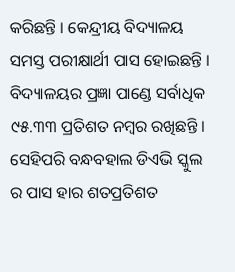କରିଛନ୍ତି । କେନ୍ଦ୍ରୀୟ ବିଦ୍ୟାଳୟ ସମସ୍ତ ପରୀକ୍ଷାର୍ଥୀ ପାସ ହୋଇଛନ୍ତି । ବିଦ୍ୟାଳୟର ପ୍ରଜ୍ଞା ପାଣ୍ଡେ ସର୍ବାଧିକ ୯୫.୩୩ ପ୍ରତିଶତ ନମ୍ବର ରଖିଛନ୍ତି । ସେହିପରି ବନ୍ଧବହାଲ ଡିଏଭି ସ୍କୁଲ ର ପାସ ହାର ଶତପ୍ରତିଶତ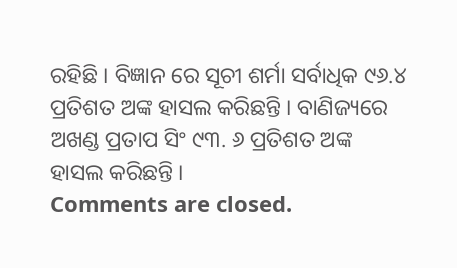ରହିଛି । ବିଜ୍ଞାନ ରେ ସୂଚୀ ଶର୍ମା ସର୍ବାଧିକ ୯୬.୪ ପ୍ରତିଶତ ଅଙ୍କ ହାସଲ କରିଛନ୍ତି । ବାଣିଜ୍ୟରେ ଅଖଣ୍ଡ ପ୍ରତାପ ସିଂ ୯୩. ୬ ପ୍ରତିଶତ ଅଙ୍କ ହାସଲ କରିଛନ୍ତି ।
Comments are closed.